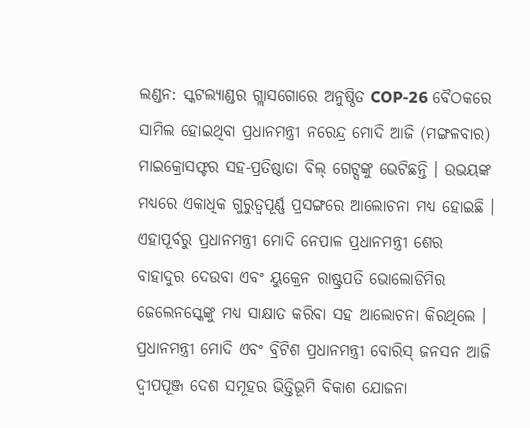ଲଣ୍ଡନ: ସ୍କଟଲ୍ୟାଣ୍ଡର ଗ୍ଲାସଗୋରେ ଅନୁଷ୍ଠିତ COP-26 ବୈଠକରେ ସାମିଲ ହୋଇଥିବା ପ୍ରଧାନମନ୍ତ୍ରୀ ନରେନ୍ଦ୍ର ମୋଦି ଆଜି (ମଙ୍ଗଳବାର) ମାଇକ୍ରୋସଫ୍ଟର ସହ-ପ୍ରତିଷ୍ଠାତା ବିଲ୍ ଗେଟ୍ସଙ୍କୁ ଭେଟିଛନ୍ତି । ଉଭୟଙ୍କ ମଧ୍ୟରେ ଏକାଧିକ ଗୁରୁତ୍ବପୂର୍ଣ୍ଣ ପ୍ରସଙ୍ଗରେ ଆଲୋଚନା ମଧ୍ୟ ହୋଇଛି । ଏହାପୂର୍ବରୁ ପ୍ରଧାନମନ୍ତ୍ରୀ ମୋଦି ନେପାଳ ପ୍ରଧାନମନ୍ତ୍ରୀ ଶେର ବାହାଦୁର ଦେଉବା ଏବଂ ୟୁକ୍ରେନ ରାଷ୍ଟ୍ରପତି ଭୋଲୋଡିମିର ଜେଲେନସ୍କେଙ୍କୁ ମଧ୍ୟ ସାକ୍ଷାତ କରିବା ସହ ଆଲୋଚନା କିରଥିଲେ ।
ପ୍ରଧାନମନ୍ତ୍ରୀ ମୋଦି ଏବଂ ବ୍ରିଟିଶ ପ୍ରଧାନମନ୍ତ୍ରୀ ବୋରିସ୍ ଜନସନ ଆଜି ଦ୍ବୀପପୂଞ୍ଜ ଦେଶ ସମୂହର ଭିତ୍ତିଭୂମି ବିକାଶ ଯୋଜନା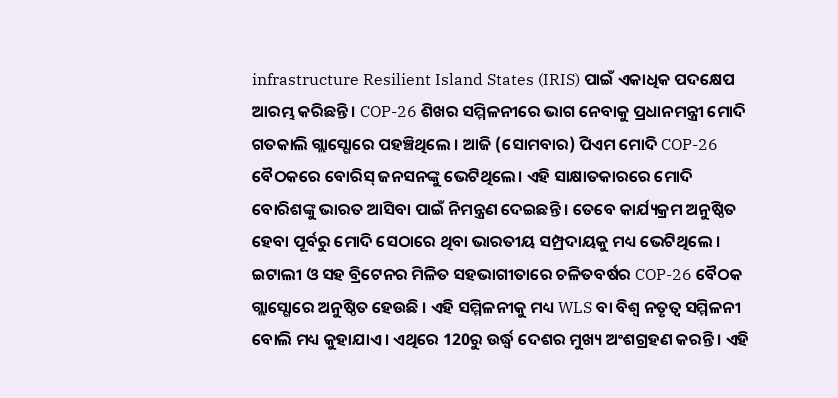infrastructure Resilient Island States (IRIS) ପାଇଁ ଏକାଧିକ ପଦକ୍ଷେପ ଆରମ୍ଭ କରିଛନ୍ତି । COP-26 ଶିଖର ସମ୍ମିଳନୀରେ ଭାଗ ନେବାକୁ ପ୍ରଧାନମନ୍ତ୍ରୀ ମୋଦି ଗତକାଲି ଗ୍ଲାସ୍ଗୋରେ ପହଞ୍ଚିଥିଲେ । ଆଜି (ସୋମବାର) ପିଏମ ମୋଦି COP-26 ବୈଠକରେ ବୋରିସ୍ ଜନସନଙ୍କୁ ଭେଟିଥିଲେ। ଏହି ସାକ୍ଷାତକାରରେ ମୋଦି ବୋରିଶଙ୍କୁ ଭାରତ ଆସିବା ପାଇଁ ନିମନ୍ତ୍ରଣ ଦେଇଛନ୍ତି । ତେବେ କାର୍ଯ୍ୟକ୍ରମ ଅନୁଷ୍ଠିତ ହେବା ପୂର୍ବରୁ ମୋଦି ସେଠାରେ ଥିବା ଭାରତୀୟ ସମ୍ପ୍ରଦାୟକୁ ମଧ୍ୟ ଭେଟିଥିଲେ ।
ଇଟାଲୀ ଓ ସହ ବ୍ରିଟେନର ମିଳିତ ସହଭାଗୀତାରେ ଚଳିତବର୍ଷର COP-26 ବୈଠକ ଗ୍ଲାସ୍ଗୋରେ ଅନୁଷ୍ଠିତ ହେଉଛି । ଏହି ସମ୍ମିଳନୀକୁ ମଧ୍ୟ WLS ବା ବିଶ୍ବ ନତୃତ୍ବ ସମ୍ମିଳନୀ ବୋଲି ମଧ୍ୟ କୁହାଯାଏ । ଏଥିରେ 120ରୁ ଉର୍ଦ୍ଧ୍ବ ଦେଶର ମୁଖ୍ୟ ଅଂଶଗ୍ରହଣ କରନ୍ତି । ଏହି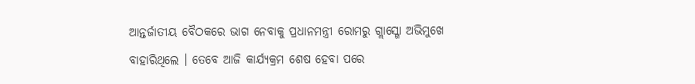ଆନ୍ତର୍ଜାତୀୟ ବୈଠକରେ ଭାଗ ନେବାକୁ ପ୍ରଧାନମନ୍ତ୍ରୀ ରୋମରୁ ଗ୍ଲାସ୍ଗୋ ଅଭିମୁଖେ ବାହାରିଥିଲେ । ତେବେ ଆଜି କାର୍ଯ୍ୟକ୍ରମ ଶେଷ ହେବା ପରେ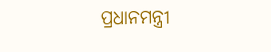ପ୍ରଧାନମନ୍ତ୍ରୀ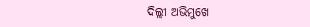ଦିଲ୍ଲୀ ଅଭିମୁଖେ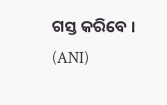ଗସ୍ତ କରିବେ ।
(ANI)